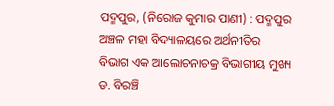ପଦ୍ମପୁର, (ନିରୋଜ କୁମାର ପାଣୀ) : ପଦ୍ମପୁର ଅଞ୍ଚଳ ମହା ବିଦ୍ୟାଳୟରେ ଅର୍ଥନୀତିର ବିଭାଗ ଏକ ଆଲୋଚନାଚକ୍ର ବିଭାଗୀୟ ମୁଖ୍ୟ ଡ. ବିରଞ୍ଚି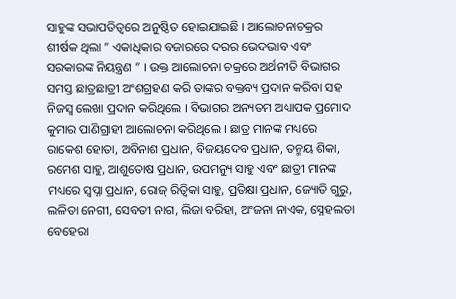ସାହୁଙ୍କ ସଭାପତିତ୍ୱରେ ଅନୁଷ୍ଠିତ ହୋଇଯାଇଛି । ଆଲୋଚନାଚକ୍ରର ଶୀର୍ଷକ ଥିଲା ” ଏକାଧିକାର ବଜାରରେ ଦରର ଭେଦଭାବ ଏବଂ ସରକାରଙ୍କ ନିୟନ୍ତ୍ରଣ ” । ଉକ୍ତ ଆଲୋଚନା ଚକ୍ରରେ ଅର୍ଥନୀତି ବିଭାଗର ସମସ୍ତ ଛାତ୍ରଛାତ୍ରୀ ଅଂଶଗ୍ରହଣ କରି ତାଙ୍କର ବକ୍ତବ୍ୟ ପ୍ରଦାନ କରିବା ସହ ନିଜସ୍ୱ ଲେଖା ପ୍ରଦାନ କରିଥିଲେ । ବିଭାଗର ଅନ୍ୟତମ ଅଧ୍ୟାପକ ପ୍ରମୋଦ କୁମାର ପାଣିଗ୍ରାହୀ ଆଲୋଚନା କରିଥିଲେ । ଛାତ୍ର ମାନଙ୍କ ମଧ୍ୟରେ ରାକେଶ ହୋତା, ଅବିନାଶ ପ୍ରଧାନ, ବିଜୟଦେବ ପ୍ରଧାନ, ତନ୍ମୟ ଶିକା, ରମେଶ ସାହୁ, ଆଶୁତୋଷ ପ୍ରଧାନ, ଉପମନ୍ୟୁ ସାହୁ ଏବଂ ଛାତ୍ରୀ ମାନଙ୍କ ମଧ୍ୟରେ ସ୍ୱପ୍ନା ପ୍ରଧାନ, ରୋଜ୍ ରିତ୍ୱିକା ସାହୁ, ପ୍ରତିକ୍ଷା ପ୍ରଧାନ, ଜ୍ୟୋତି ଗୁରୁ, ଲଳିତା ନେଗୀ, ସେବତୀ ନାଗ, ଲିଜା ବରିହା, ଅଂଜନା ନାଏକ, ସ୍ନେହଲତା ବେହେରା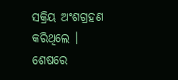ସକ୍ରିୟ ଅଂଶଗ୍ରହଣ କରିଥିଲେ । ଶେଷରେ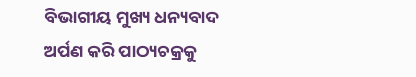ବିଭାଗୀୟ ମୁଖ୍ୟ ଧନ୍ୟବାଦ ଅର୍ପଣ କରି ପାଠ୍ୟଚକ୍ରକୁ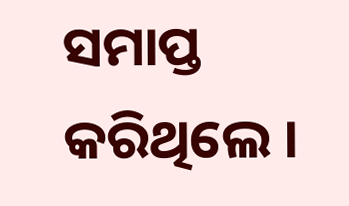ସମାପ୍ତ କରିଥିଲେ ।